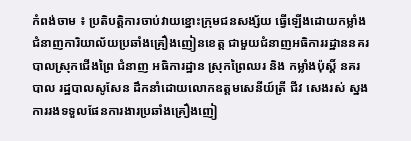កំពង់ចាម ៖ ប្រតិបត្តិការចាប់វាយខ្នោះក្រុមជនសង្ស័យ ធ្វើឡើងដោយកម្លាំងជំនាញការិយាល័យប្រឆាំងគ្រឿងញៀនខេត្ត ជាមួយជំនាញអធិការរដ្ឋាននគរបាលស្រុកជើងព្រៃ ជំនាញ អធិការដ្ឋាន ស្រុកព្រៃឈរ និង កម្លាំងប៉ុស្តិ៍ នគរបាល រដ្ឋបាលសូសែន ដឹកនាំដោយលោកឧត្ដមសេនីយ៍ត្រី ជីវ សេងរស់ ស្នងការរងទទួលផែនការងារប្រឆាំងគ្រឿងញៀ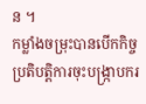ន ។
កម្លាំងចម្រុះបានបើកកិច្ចប្រតិបត្តិការចុះបង្ក្រាបករ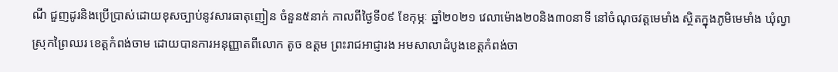ណី ជួញដូរនិងប្រើប្រាស់ដោយខុសច្បាប់នូវសារធាតុញៀន ចំនួន៥នាក់ កាលពីថ្ងៃទី០៩ ខែកុម្ភៈ ឆ្នាំ២០២១ វេលាម៉ោង២០និង៣០នាទី នៅចំណុចវត្តមេមាំង ស្ថិតក្នុងភូមិមេមាំង ឃុំល្វា ស្រុកព្រៃឈរ ខេត្តកំពង់ចាម ដោយបានការអនុញ្ញាតពីលោក តូច ឧត្តម ព្រះរាជអាជ្ញារង អមសាលាដំបូងខេត្តកំពង់ចា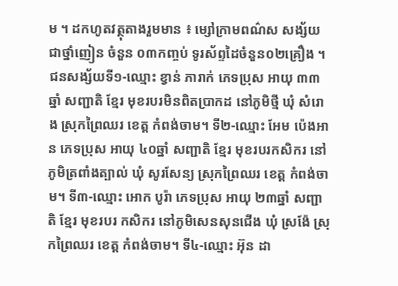ម ។ ដកហូតវត្ថុតាងរួមមាន ៖ ម្សៅក្រាមពណ៌ស សង្ស័យជាថ្នាំញៀន ចំនួន ០៣កញ្ចប់ ទូរស័ព្ទដៃចំនួន០២គ្រឿង ។
ជនសង្ស័យទី១-ឈ្មោះ ខ្វាន់ ភារាក់ ភេទប្រុស អាយុ ៣៣ឆ្នាំ សញ្ជាតិ ខ្មែរ មុខរបរមិនពិតប្រាកដ នៅភូមិថ្មី ឃុំ សំរោង ស្រុកព្រៃឈរ ខេត្ត កំពង់ចាម។ ទី២-ឈ្មោះ អែម ប៉េងអាន ភេទប្រុស អាយុ ៤០ឆ្នាំ សញ្ជាតិ ខ្មែរ មុខរបរកសិករ នៅភូមិត្រពាំងត្បាល់ ឃុំ សូរសែន្យ ស្រុកព្រៃឈរ ខេត្ត កំពង់ចាម។ ទី៣-ឈ្មោះ អោក បូរ៉ា ភេទប្រុស អាយុ ២៣ឆ្នាំ សញ្ជាតិ ខ្មែរ មុខរបរ កសិករ នៅភូមិសេនសុនជើង ឃុំ ស្រង៉ែ ស្រុកព្រៃឈរ ខេត្ត កំពង់ចាម។ ទី៤-ឈ្មោះ អ៊ុន ដា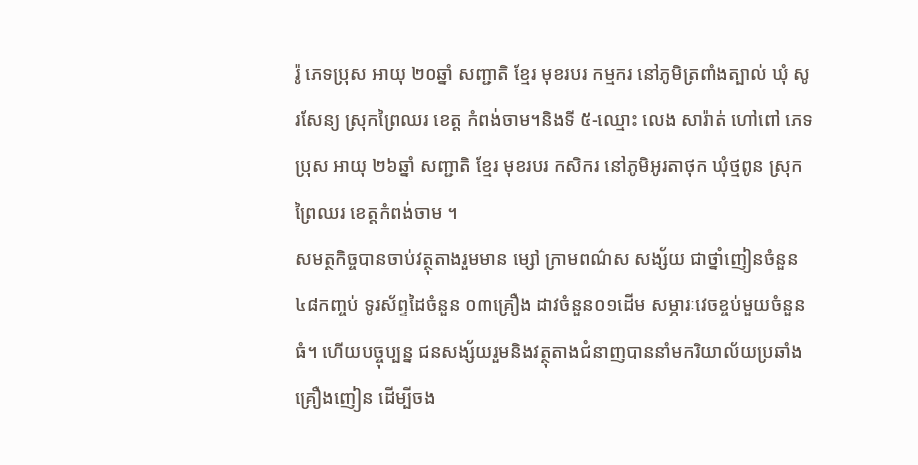រ៉ូ ភេទប្រុស អាយុ ២០ឆ្នាំ សញ្ជាតិ ខ្មែរ មុខរបរ កម្មករ នៅភូមិត្រពាំងត្បាល់ ឃុំ សូរសែន្យ ស្រុកព្រៃឈរ ខេត្ត កំពង់ចាម។និងទី ៥-ឈ្មោះ លេង សារ៉ាត់ ហៅពៅ ភេទប្រុស អាយុ ២៦ឆ្នាំ សញ្ជាតិ ខ្មែរ មុខរបរ កសិករ នៅភូមិអូរតាថុក ឃុំថ្មពូន ស្រុកព្រៃឈរ ខេត្តកំពង់ចាម ។
សមត្ថកិច្ចបានចាប់វត្ថុតាងរួមមាន ម្សៅ ក្រាមពណ៌ស សង្ស័យ ជាថ្នាំញៀនចំនួន ៤៨កញ្ចប់ ទូរស័ព្ទដៃចំនួន ០៣គ្រឿង ដាវចំនួន០១ដើម សម្ភារៈវេចខ្ចប់មួយចំនួនធំ។ ហើយបច្ចុប្បន្ន ជនសង្ស័យរួមនិងវត្ថុតាងជំនាញបាននាំមករិយាល័យប្រឆាំងគ្រឿងញៀន ដើម្បីចង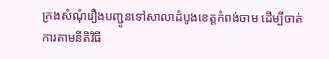ក្រងសំណុំរឿងបញ្ជូនទៅសាលាដំបូងខេត្តកំពង់ចាម ដើម្បីចាត់ការតាមនីតិវិធី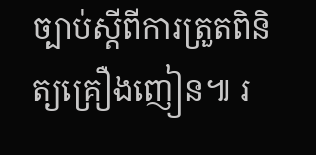ច្បាប់ស្តីពីការត្រួតពិនិត្យគ្រឿងញៀន៕ រ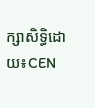ក្សាសិទ្ធិដោយ៖CEN